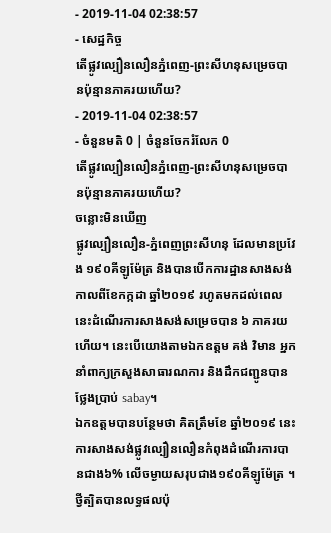- 2019-11-04 02:38:57
- សេដ្ឋកិច្ច
តើផ្លូវល្បឿនលឿនភ្នំពេញ-ព្រះសីហនុសម្រេចបានប៉ុន្មានភាគរយហើយ?
- 2019-11-04 02:38:57
- ចំនួនមតិ 0 | ចំនួនចែករំលែក 0
តើផ្លូវល្បឿនលឿនភ្នំពេញ-ព្រះសីហនុសម្រេចបានប៉ុន្មានភាគរយហើយ?
ចន្លោះមិនឃើញ
ផ្លូវល្បឿនលឿន-ភ្នំពេញព្រះសីហនុ ដែលមានប្រវែង ១៩០គីឡូម៉ែត្រ និងបានបើកការដ្ឋានសាងសង់កាលពីខែកក្កដា ឆ្នាំ២០១៩ រហូតមកដល់ពេលនេះដំណើរការសាងសង់សម្រេចបាន ៦ ភាគរយហើយ។ នេះបើយោងតាមឯកឧត្ដម គង់ វិមាន អ្នកនាំពាក្យក្រសួងសាធារណការ និងដឹកជញ្ជូនបានថ្លែងប្រាប់ sabay។
ឯកឧត្ដមបានបន្ថែមថា គិតត្រឹមខែ ឆ្នាំ២០១៩ នេះការសាងសង់ផ្លូវល្បឿនលឿនកំពុងដំណើរការបានជាង៦% លើចម្ងាយសរុបជាង១៩០គីឡូម៉ែត្រ ។ ថ្វីត្បិតបានលទ្ធផលប៉ុ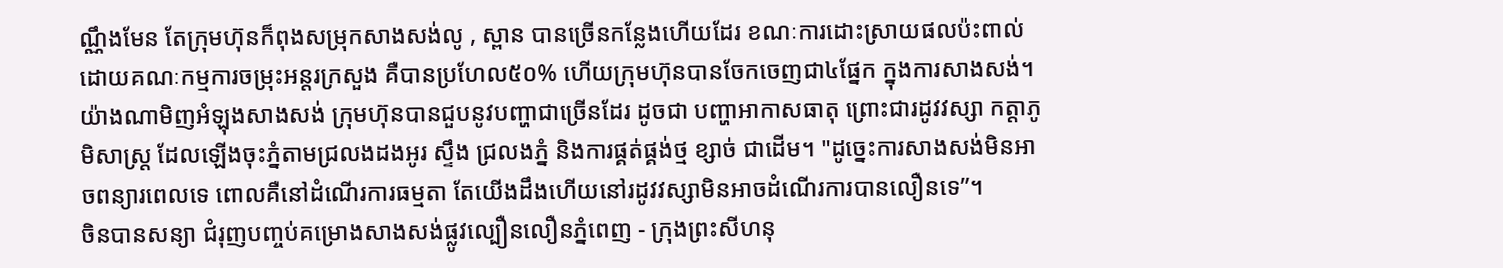ណ្ណឹងមែន តែក្រុមហ៊ុនក៏ពុងសម្រុកសាងសង់លូ , ស្ពាន បានច្រើនកន្លែងហើយដែរ ខណៈការដោះស្រាយផលប៉ះពាល់ ដោយគណៈកម្មការចម្រុះអន្តរក្រសួង គឺបានប្រហែល៥០% ហើយក្រុមហ៊ុនបានចែកចេញជា៤ផ្នែក ក្នុងការសាងសង់។
យ៉ាងណាមិញអំឡុងសាងសង់ ក្រុមហ៊ុនបានជួបនូវបញ្ហាជាច្រើនដែរ ដូចជា បញ្ហាអាកាសធាតុ ព្រោះជារដូវវស្សា កត្តាភូមិសាស្ត្រ ដែលឡើងចុះភ្នំតាមជ្រលងដងអូរ ស្ទឹង ជ្រលងភ្នំ និងការផ្គត់ផ្គង់ថ្ម ខ្សាច់ ជាដើម។ "ដូច្នេះការសាងសង់មិនអាចពន្យារពេលទេ ពោលគឺនៅដំណើរការធម្មតា តែយើងដឹងហើយនៅរដូវវស្សាមិនអាចដំណើរការបានលឿនទេ”។
ចិនបានសន្យា ជំរុញបញ្ចប់គម្រោងសាងសង់ផ្លូវល្បឿនលឿនភ្នំពេញ - ក្រុងព្រះសីហនុ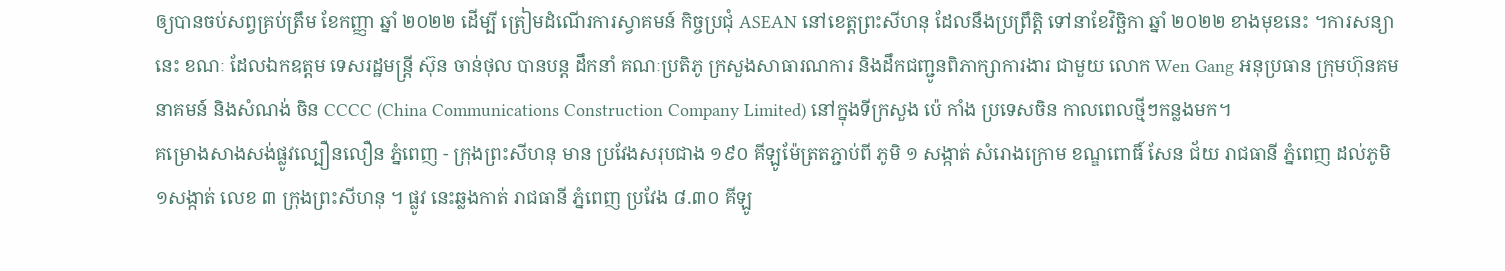ឲ្យបានចប់សព្វគ្រប់ត្រឹម ខែកញ្ញា ឆ្នាំ ២០២២ ដើម្បី ត្រៀមដំណើរការស្វាគមន៍ កិច្ចប្រជុំ ASEAN នៅខេត្តព្រះសីហនុ ដែលនឹងប្រព្រឹត្តិ ទៅនាខែវិច្ឆិកា ឆ្នាំ ២០២២ ខាងមុខនេះ ។ការសន្យា នេះ ខណៈ ដែលឯកឧត្ដម ទេសរដ្ឋមន្ត្រី ស៊ុន ចាន់ថុល បានបន្ត ដឹកនាំ គណៈប្រតិភូ ក្រសួងសាធារណការ និងដឹកជញ្ជូនពិភាក្សាការងារ ជាមួយ លោក Wen Gang អនុប្រធាន ក្រុមហ៊ុនគមនាគមន៍ និងសំណង់ ចិន CCCC (China Communications Construction Company Limited) នៅក្នុងទីក្រសួង ប៉េ កាំង ប្រទេសចិន កាលពេលថ្មីៗកន្លងមក។
គម្រោងសាងសង់ផ្លូវល្បឿនលឿន ភ្នំពេញ - ក្រុងព្រះសីហនុ មាន ប្រវែងសរុបជាង ១៩០ គីឡូម៉ែត្រតភ្ជាប់ពី ភូមិ ១ សង្កាត់ សំរោងក្រោម ខណ្ឌពោធិ៍ សែន ជ័យ រាជធានី ភ្នំពេញ ដល់ភូមិ ១សង្កាត់ លេខ ៣ ក្រុងព្រះសីហនុ ។ ផ្លូវ នេះឆ្លងកាត់ រាជធានី ភ្នំពេញ ប្រវែង ៨.៣០ គីឡូ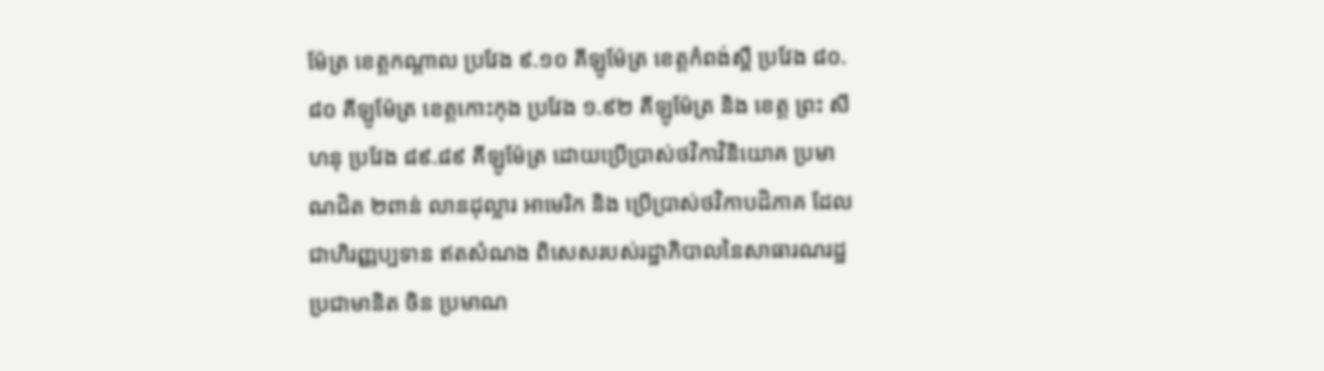ម៉ែត្រ ខេត្តកណ្ដាល ប្រវែង ៩.១០ គីឡូម៉ែត្រ ខេត្តកំពង់ស្ពឺ ប្រវែង ៨០.៨០ គីឡូម៉ែត្រ ខេត្តកោះកុង ប្រវែង ១.៩២ គីឡូម៉ែត្រ និង ខេត្ត ព្រះ សីហនុ ប្រវែង ៨៩.៨៩ គីឡូម៉ែត្រ ដោយប្រើប្រាស់ថវិកាវិនិយោគ ប្រមាណជិត ២ពាន់ លានដុល្លារ អាមេរិក និង ប្រើប្រាស់ថវិកាបដិភាគ ដែលជាហិរញ្ញប្បទាន ឥតសំណង ពិសេសរបស់រដ្ឋាភិបាលនៃសាធារណរដ្ឋ ប្រជាមានិត ចិន ប្រមាណ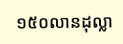១៥០លានដុល្លា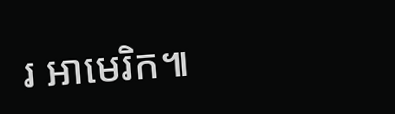រ អាមេរិក៕